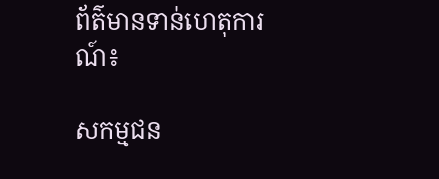ព័ត៌មានទាន់ហេតុការណ៍៖

សកម្មជន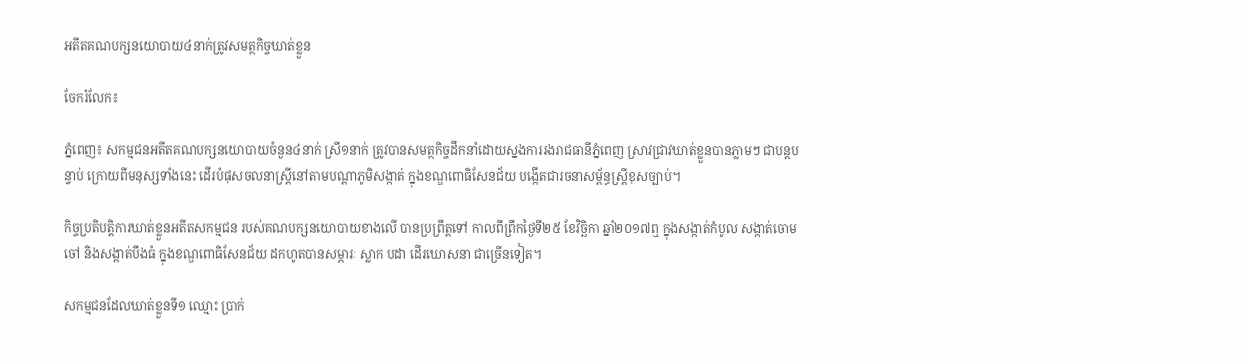អតីតគណបក្សនយោបាយ៤នាក់ត្រូវសមត្ថកិច្ចឃាត់ខ្លួន

ចែករំលែក៖

ភ្នំពេញ៖ សកម្មជនអតីតគណបក្សនយោបាយចំនួន៤នាក់ ស្រី១នាក់ ត្រូវបានសមត្ថកិច្ចដឹកនាំដោយស្នងការរងរាជធានីភ្នំពេញ ស្រាវជ្រាវឃាត់ខ្លួនបានភ្លាមៗ ជាបន្តបន្ទាប់ ក្រោយពីមនុស្សទាំងនេះ ដើរបំផុសចលនាស្ត្រីនៅតាមបណ្តាភូមិសង្កាត់ ក្នុងខណ្ឌពោធិសែនជ័យ បង្កើតជារចនាសម្ព័ន្ធស្ត្រីខុសច្បាប់។

កិច្ចប្រតិបត្តិការឃាត់ខ្លួនអតីតសកម្មជន របស់គណបក្សនយោបាយខាងលើ បានប្រព្រឹត្តទៅ កាលពីព្រឹកថ្ងៃទី២៥ ខែវិច្ឆិកា ឆ្នាំ២០១៧ឮ ក្នុងសង្កាត់កំបូល សង្កាត់ចោមចៅ និងសង្កាត់បឹងធំ ក្នុងខណ្ឌពោធិសែនជ័យ ដកហូតបានសម្ភារៈ ស្លាក បដា ដើរឃោសនា ជាច្រើនទៀត។

សកម្មជនដែលឃាត់ខ្លួនទី១ ឈ្មោះ ប្រាក់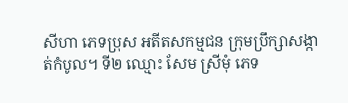សីហា ភេទប្រុស អតីតសកម្មជន ក្រុមប្រឹក្សាសង្កាត់កំបូល។ ទី២ ឈ្មោះ សែម ស្រីមុំ ភេទ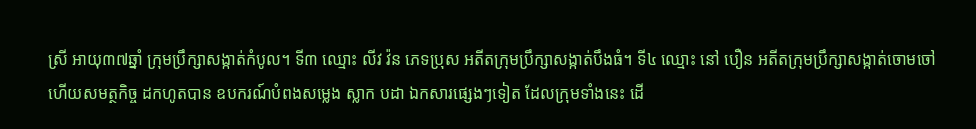ស្រី អាយុ៣៧ឆ្នាំ ក្រុមប្រឹក្សាសង្កាត់កំបូល។ ទី៣ ឈ្មោះ លីវ វ៉ន ភេទប្រុស អតីតក្រុមប្រឹក្សាសង្កាត់បឹងធំ។ ទី៤ ឈ្មោះ នៅ បឿន អតីតក្រុមប្រឹក្សាសង្កាត់ចោមចៅ ហើយសមត្ថកិច្ច ដកហូតបាន ឧបករណ៍បំពងសម្លេង ស្លាក បដា ឯកសារផ្សេងៗទៀត ដែលក្រុមទាំងនេះ ដើ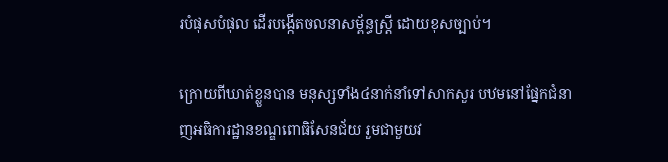របំផុសបំផុល ដើរបង្កើតចលនាសម្ព័ន្ធស្រ្តី ដោយខុសច្បាប់។

ក្រោយពីឃាត់ខ្លួនបាន មនុស្សទាំង៤នាក់នាំទៅសាកសួរ បឋមនៅផ្នែកជំនាញអធិការដ្ឋានខណ្ឌពោធិសែនជ័យ រួមជាមួយវ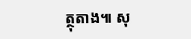ត្ថុតាង៕ សុ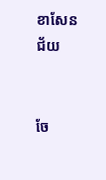ខាសែនជ័យ


ចែ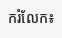ករំលែក៖